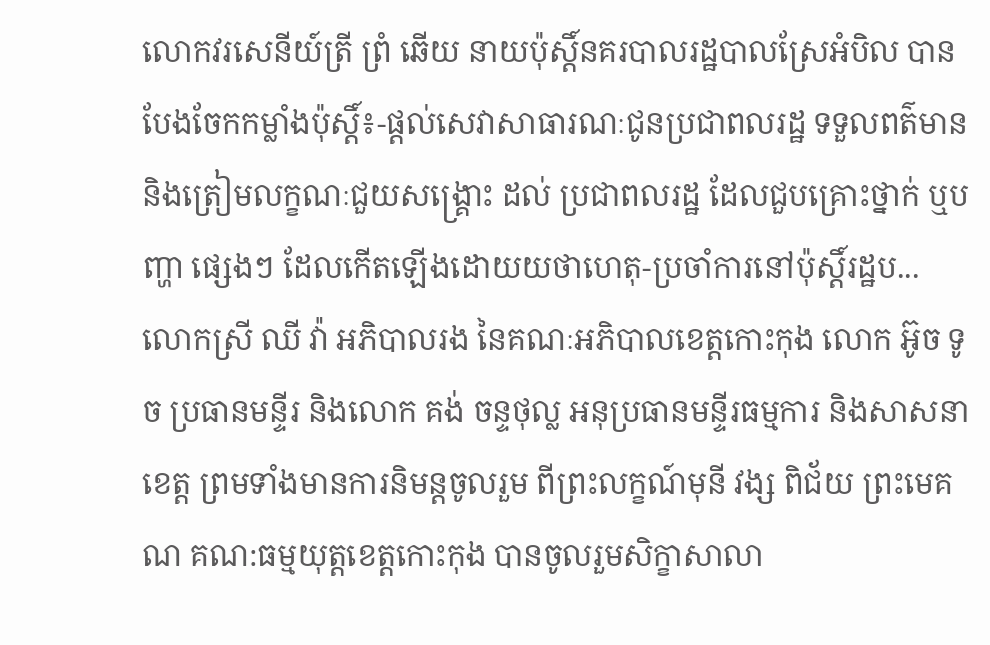លោកវរសេនីយ៍ត្រី ព្រំ ឆើយ នាយប៉ុស្តិ៍នគរបាលរដ្ឋបាលស្រែអំបិល បានបែងចែកកម្លាំងប៉ុស្តិ៍៖-ផ្ដល់សេវាសាធារណៈជូនប្រជាពលរដ្ឋ ទទួលពត៌មាន និងត្រៀមលក្ខណៈជួយសង្គ្រោះ ដល់ ប្រជាពលរដ្ឋ ដែលជួបគ្រោះថ្នាក់ ឬបញ្ហា ផ្សេងៗ ដែលកើតឡើងដោយយថាហេតុ-ប្រចាំការនៅប៉ុស្ដិ៍រដ្ឋប...
លោកស្រី ឈី វ៉ា អភិបាលរង នៃគណៈអភិបាលខេត្តកោះកុង លោក អ៊ូច ទូច ប្រធានមន្ទីរ និងលោក គង់ ចន្ទថុល្ល អនុប្រធានមន្ទីរធម្មការ និងសាសនាខេត្ត ព្រមទាំងមានការនិមន្តចូលរួម ពីព្រះលក្ខណ៍មុនី វង្ស ពិជ័យ ព្រះមេគណ គណ:ធម្មយុត្តខេត្តកោះកុង បានចូលរួមសិក្ខាសាលា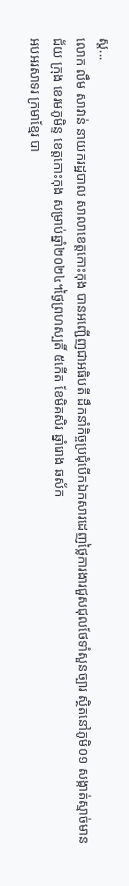ស្ត...
លោក លឹម សាវាន់ នាយករដ្ឋបាល សាលាខេត្តកោះកុង បានអញ្ជើញជាអធិបតី ដឹកនាំកិច្ចប្រជុំបើកឯកសារដេញថ្លៃការងារជួសជុលថែទាំសួនច្បារ ស្ថិតនៅភូមិ០១ សង្កាត់ស្មាច់មានជ័យ ក្រុង ខេរមភូមិន្ទ ខេត្តកោះកុង សម្រាប់ឆ្នាំ២០២៤។ថ្ងៃព្រហស្បតិ៍ ៥កើត ខែមិគសិរ ឆ្នាំរោង ឆស័ក
អបអរសាទរ ក្រមាខ្មែរ បា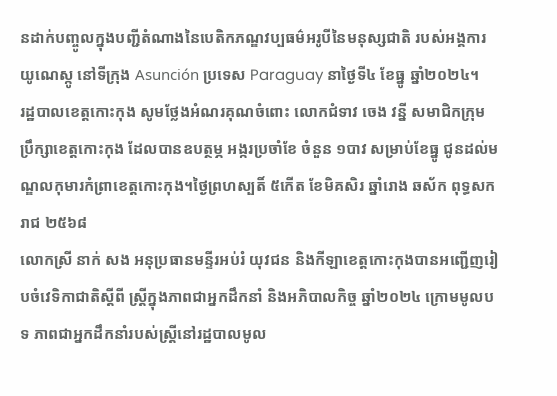នដាក់បញ្ចូលក្នុងបញ្ជីតំណាងនៃបេតិកភណ្ឌវប្បធម៌អរូបីនៃមនុស្សជាតិ របស់អង្គការយូណេស្កូ នៅទីក្រុង Asunción ប្រទេស Paraguay នាថ្ងៃទី៤ ខែធ្នូ ឆ្នាំ២០២៤។
រដ្ឋបាលខេត្តកោះកុង សូមថ្លែងអំណរគុណចំពោះ លោកជំទាវ ចេង វន្នី សមាជិកក្រុមប្រឹក្សាខេត្តកោះកុង ដែលបានឧបត្ថម្ភ អង្ករប្រចាំខែ ចំនួន ១បាវ សម្រាប់ខែធ្នូ ជូនដល់មណ្ឌលកុមារកំព្រាខេត្តកោះកុង។ថ្ងៃព្រហស្បតិ៍ ៥កើត ខែមិគសិរ ឆ្នាំរោង ឆស័ក ពុទ្ធសករាជ ២៥៦៨
លោកស្រី នាក់ សង អនុប្រធានមន្ទីរអប់រំ យុវជន និងកីឡាខេត្តកោះកុងបានអញ្ជើញរៀបចំវេទិកាជាតិស្តីពី ស្រ្តីក្នុងភាពជាអ្នកដឹកនាំ និងអភិបាលកិច្ច ឆ្នាំ២០២៤ ក្រោមមូលបទ ភាពជាអ្នកដឹកនាំរបស់ស្រ្តីនៅរដ្ឋបាលមូល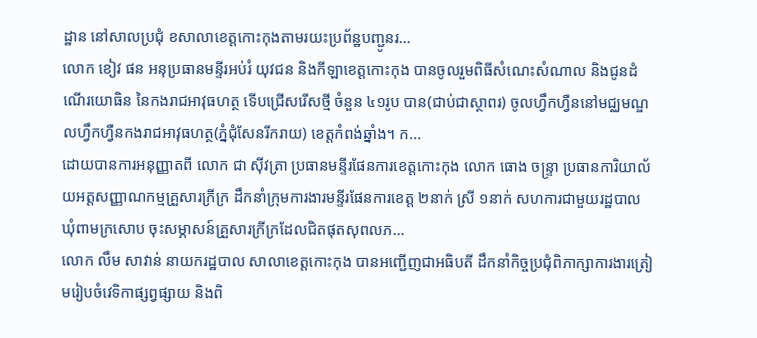ដ្ឋាន នៅសាលប្រជុំ ខសាលាខេត្តកោះកុងតាមរយះប្រព័ន្ឋបញ្ជូនរ...
លោក ខៀវ ផន អនុប្រធានមន្ទីរអប់រំ យុវជន និងកីឡាខេត្តកោះកុង បានចូលរួមពិធីសំណេះសំណាល និងជូនដំណើរយោធិន នៃកងរាជអាវុធហត្ថ ទើបជ្រើសរើសថ្មី ចំនួន ៤១រូប បាន(ជាប់ជាស្ថាពរ) ចូលហ្វឹកហ្វឺននៅមជ្ឈមណ្ឌលហ្វឹកហ្វឺនកងរាជអាវុធហត្ថ(ភ្នំជុំសែនរីករាយ) ខេត្តកំពង់ឆ្នាំង។ ក...
ដោយបានការអនុញ្ញាតពី លោក ជា ស៊ីវត្រា ប្រធានមន្ទីរផែនការខេត្តកោះកុង លោក ធោង ចន្រ្ទា ប្រធានការិយាល័យអត្តសញ្ញាណកម្មគ្រួសារក្រីក្រ ដឹកនាំក្រុមការងារមន្ទីរផែនការខេត្ត ២នាក់ ស្រី ១នាក់ សហការជាមួយរដ្ឋបាលឃុំពាមក្រសោប ចុះសម្ភាសន៍គ្រួសារក្រីក្រដែលជិតផុតសុពលភ...
លោក លឹម សាវាន់ នាយករដ្ឋបាល សាលាខេត្តកោះកុង បានអញ្ជើញជាអធិបតី ដឹកនាំកិច្ចប្រជុំពិភាក្សាការងារត្រៀមរៀបចំវេទិកាផ្សព្វផ្សាយ និងពិ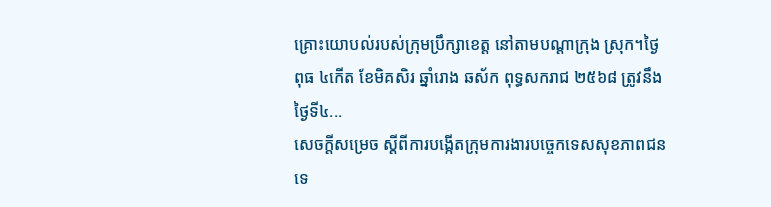គ្រោះយោបល់របស់ក្រុមប្រឹក្សាខេត្ត នៅតាមបណ្តាក្រុង ស្រុក។ថ្ងៃពុធ ៤កើត ខែមិគសិរ ឆ្នាំរោង ឆស័ក ពុទ្ធសករាជ ២៥៦៨ ត្រូវនឹងថ្ងៃទី៤...
សេចក្តីសម្រេច ស្តីពីការបង្កើតក្រុមការងារបច្ចេកទេសសុខភាពជនទេ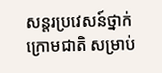សន្តរប្រវេសន៍ថ្នាក់ក្រោមជាតិ សម្រាប់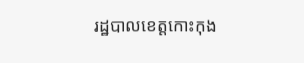រដ្ឋបាលខេត្តកោះកុង